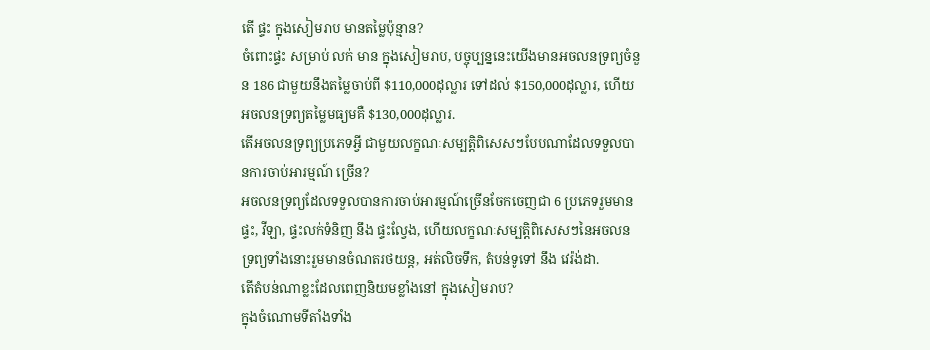តើ ផ្ទះ ក្នុងសៀមរាប មានតម្លៃប៉ុន្មាន?
ចំពោះផ្ទះ សម្រាប់ លក់ មាន ក្នុងសៀមរាប, បច្ចុប្បន្ននេះយើងមានអចលនទ្រព្យចំនួន 186 ជាមួយនឹងតម្លៃចាប់ពី $110,000ដុល្លារ ទៅដល់ $150,000ដុល្លារ, ហើយអចលនទ្រព្យតម្លៃមធ្យមគឺ $130,000ដុល្លារ.
តើអចលនទ្រព្យប្រភេទអ្វី ជាមួយលក្ខណៈសម្បត្តិពិសេសៗបែបណាដែលទទួលបានការចាប់អារម្មណ៍ ច្រើន?
អចលនទ្រព្យដែលទទួលបានការចាប់អារម្មណ៍ច្រើនចែកចេញជា 6 ប្រភេទរួមមានផ្ទះ, វីឡា, ផ្ទះលក់ទំនិញ នឹង ផ្ទះល្វែង, ហើយលក្ខណៈសម្បត្តិពិសេសៗនៃអចលនទ្រព្យទាំងនោះរួមមានចំណតរថយន្ត, អត់លិចទឹក, តំបន់ទូទៅ នឹង វេរ៉ង់ដា.
តើតំបន់ណាខ្លះដែលពេញនិយមខ្លាំងនៅ ក្នុងសៀមរាប?
ក្នុងចំណោមទីតាំងទាំង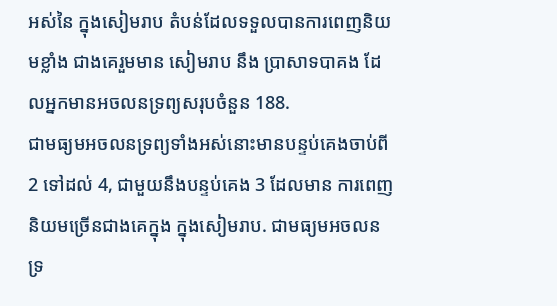អស់នៃ ក្នុងសៀមរាប តំបន់ដែលទទួលបានការពេញនិយមខ្លាំង ជាងគេរួមមាន សៀមរាប នឹង ប្រាសាទបាគង ដែលអ្នកមានអចលនទ្រព្យសរុបចំនួន 188.
ជាមធ្យមអចលនទ្រព្យទាំងអស់នោះមានបន្ទប់គេងចាប់ពី2 ទៅដល់ 4, ជាមួយនឹងបន្ទប់គេង 3 ដែលមាន ការពេញនិយមច្រើនជាងគេក្នុង ក្នុងសៀមរាប. ជាមធ្យមអចលនទ្រ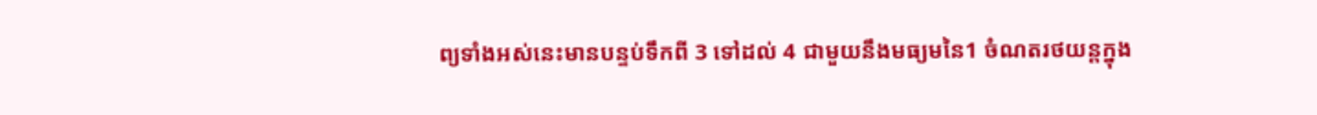ព្យទាំងអស់នេះមានបន្ទប់ទឹកពី 3 ទៅដល់ 4 ជាមួយនឹងមធ្យមនៃ1 ចំណតរថយន្តក្នុង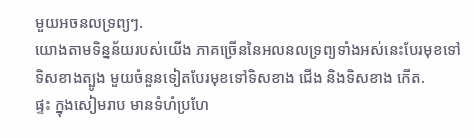មួយអចនលទ្រព្យៗ.
យោងតាមទិន្នន័យរបស់យើង ភាគច្រើននៃអលនលទ្រព្យទាំងអស់នេះបែរមុខទៅទិសខាងត្បូង មួយចំនួនទៀតបែរមុខទៅទិសខាង ជើង និងទិសខាង កើត.
ផ្ទះ ក្នុងសៀមរាប មានទំហំប្រហែ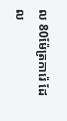ល 80ម៉ែត្រការ៉េ ដែល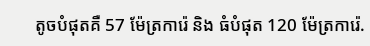តូចបំផុតគឺ 57 ម៉ែត្រការ៉េ និង ធំបំផុត 120 ម៉ែត្រការ៉េ.